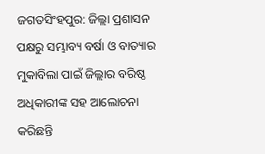ଜଗତସିଂହପୁର: ଜିଲ୍ଲା ପ୍ରଶାସନ ପକ୍ଷରୁ ସମ୍ଭାବ୍ୟ ବର୍ଷା ଓ ବାତ୍ୟାର ମୁକାବିଲା ପାଇଁ ଜିଲ୍ଲାର ବରିଷ୍ଠ ଅଧିକାରୀଙ୍କ ସହ ଆଲୋଚନା କରିଛନ୍ତି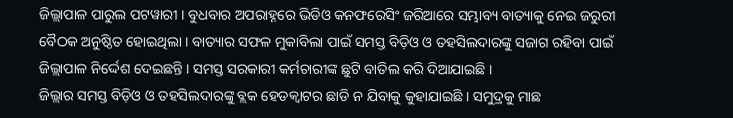ଜିଲ୍ଲାପାଳ ପାରୁଲ ପଟୱାରୀ । ବୁଧବାର ଅପରାହ୍ନରେ ଭିଡିଓ କନଫରେସିଂ ଜରିଆରେ ସମ୍ଭାବ୍ୟ ବାତ୍ୟାକୁ ନେଇ ଜରୁରୀ ବୈଠକ ଅନୁଷ୍ଠିତ ହୋଇଥିଲା । ବାତ୍ୟାର ସଫଳ ମୁକାବିଲା ପାଇଁ ସମସ୍ତ ବିଡ଼ିଓ ଓ ତହସିଲଦାରଙ୍କୁ ସଜାଗ ରହିବା ପାଇଁ ଜିଲ୍ଲାପାଳ ନିର୍ଦ୍ଦେଶ ଦେଇଛନ୍ତି । ସମସ୍ତ ସରକାରୀ କର୍ମଚାରୀଙ୍କ ଛୁଟି ବାତିଲ କରି ଦିଆଯାଇଛି ।
ଜିଲ୍ଲାର ସମସ୍ତ ବିଡ଼ିଓ ଓ ତହସିଲଦାରଙ୍କୁ ବ୍ଲକ ହେଡକ୍ୱାଟର ଛାଡି ନ ଯିବାକୁ କୁହାଯାଇଛି । ସମୁଦ୍ରକୁ ମାଛ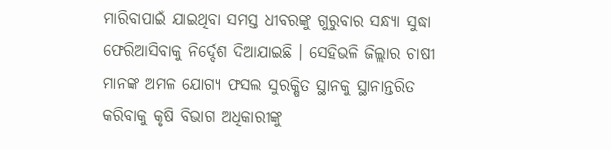ମାରିବାପାଇଁ ଯାଇଥିବା ସମସ୍ତ ଧୀବରଙ୍କୁ ଗୁରୁବାର ସନ୍ଧ୍ୟା ସୁଦ୍ଧା ଫେରିଆସିବାକୁ ନିର୍ଦ୍ଦେଶ ଦିଆଯାଇଛି । ସେହିଭଳି ଜିଲ୍ଲାର ଚାଷୀ ମାନଙ୍କ ଅମଳ ଯୋଗ୍ୟ ଫସଲ ସୁରକ୍ଷିତ ସ୍ଥାନକୁ ସ୍ଥାନାନ୍ତରିତ କରିବାକୁ କୃଷି ବିଭାଗ ଅଧିକାରୀଙ୍କୁ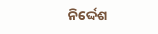ନିର୍ଦ୍ଦେଶ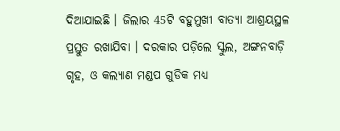ଦିଆଯାଇଛି । ଜିଲାର 45ଟି ବହୁମୁଖୀ ବାତ୍ୟା ଆଶ୍ରୟସ୍ଥଳ ପ୍ରସ୍ତୁତ ରଖାଯିବା । ଦରକାର ପଡ଼ିଲେ ସ୍କୁଲ, ଅଙ୍ଗନବାଡ଼ି ଗୃହ, ଓ କଲ୍ୟାଣ ମଣ୍ଡପ ଗୁଡିକ ମଧ୍ୟ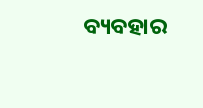ବ୍ୟବହାର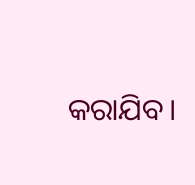କରାଯିବ।